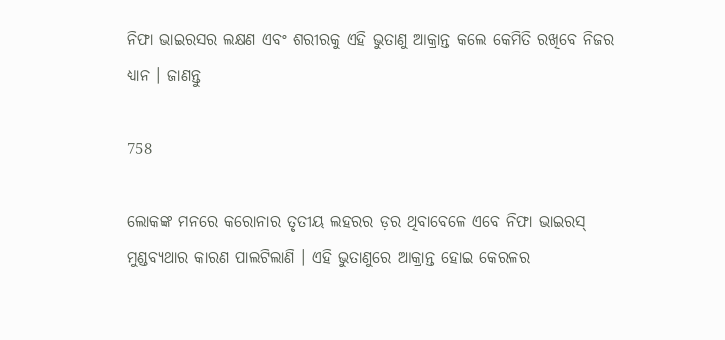ନିଫା ଭାଇରସର ଲକ୍ଷଣ ଏବଂ ଶରୀରକୁ ଏହି ଭୁତାଣୁ ଆକ୍ରାନ୍ତ କଲେ କେମିତି ରଖିବେ ନିଜର ଧ୍ୟାନ । ଜାଣନ୍ତୁ

758

ଲୋକଙ୍କ ମନରେ କରୋନାର ତୃତୀୟ ଲହରର ଡ଼ର ଥିବାବେଳେ ଏବେ ନିଫା ଭାଇରସ୍ ମୁଣ୍ଡବ୍ୟଥାର କାରଣ ପାଲଟିଲାଣି । ଏହି ଭୁତାଣୁରେ ଆକ୍ରାନ୍ତ ହୋଇ କେରଳର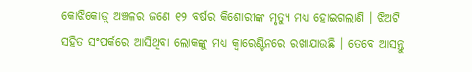କୋଝିକୋଡ଼୍ ଅଞ୍ଚଳର ଜଣେ ୧୨ ବର୍ଷର କିଶୋରୀଙ୍କ ମୃତ୍ୟୁ ମଧ୍ୟ ହୋଇଗଲାଣି । ଝିଅଟି ସହିତ ସଂପର୍କରେ ଆସିଥିବା ଲୋକଙ୍କୁ ମଧ୍ୟ କ୍ୱାରେଣ୍ଟିନରେ ରଖାଯାଉଛି । ତେବେ ଆସନ୍ତୁ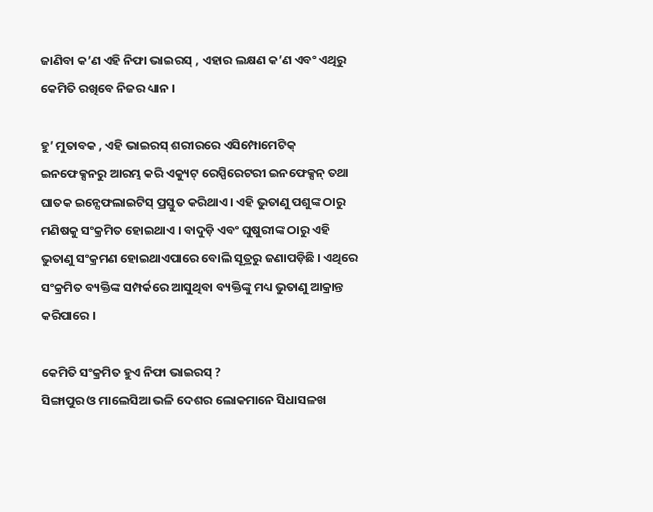ଜାଣିବା କ’ଣ ଏହି ନିଫା ଭାଇରସ୍ , ଏହାର ଲକ୍ଷଣ କ’ଣ ଏବଂ ଏଥିରୁ କେମିତି ରଖିବେ ନିଜର ଧ୍ୟାନ ।

ହୁ’ ମୁତାବକ , ଏହି ଭାଇରସ୍ ଶରୀରରେ ଏସିମ୍ପୋମେଟିକ୍ ଇନଫେକ୍ସନରୁ ଆରମ୍ଭ କରି ଏକ୍ୟୁଟ୍ ରେସ୍ପିରେଟରୀ ଇନଫେକ୍ସନ୍ ତଥା ଘାତକ ଇନ୍ସେଫଲାଇଟିସ୍ ପ୍ରସ୍ତୁତ କରିଥାଏ । ଏହି ଭୁତାଣୁ ପଶୁଙ୍କ ଠାରୁ ମଣିଷକୁ ସଂକ୍ରମିତ ହୋଇଥାଏ । ବାଦୁଡ଼ି ଏବଂ ଘୁଷୁରୀଙ୍କ ଠାରୁ ଏହି ଭୁତାଣୁ ସଂକ୍ରମଣ ହୋଇଥାଏପାରେ ବୋଲି ସୂତ୍ରରୁ ଜଣାପଡ଼ିଛି । ଏଥିରେ ସଂକ୍ରମିତ ବ୍ୟକ୍ତିଙ୍କ ସମ୍ପର୍କରେ ଆସୁଥିବା ବ୍ୟକ୍ତିଙ୍କୁ ମଧ୍ୟ ଭୁତାଣୁ ଆକ୍ରାନ୍ତ କରିପାରେ ।

କେମିତି ସଂକ୍ରମିତ ହୁଏ ନିଫା ଭାଇରସ୍ ?
ସିଙ୍ଗାପୁର ଓ ମାଲେସିଆ ଭଳି ଦେଶର ଲୋକମାନେ ସିଧାସଳଖ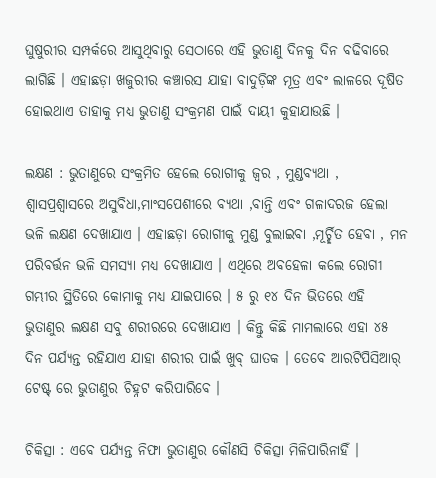ଘୁଷୁରୀର ସମ୍ପର୍କରେ ଆସୁଥିବାରୁ ସେଠାରେ ଏହି ଭୁତାଣୁ ଦିନକୁ ଦିନ ବଢିବାରେ ଲାଗିଛି । ଏହାଛଡ଼ା ଖଜୁରୀର କଞ୍ଚାରସ ଯାହା ବାଦୁଡ଼ିଙ୍କ ମୂତ୍ର ଏବଂ ଲାଳରେ ଦୂଷିତ ହୋଇଥାଏ ତାହାକୁ ମଧ୍ୟ ଭୁତାଣୁ ସଂକ୍ରମଣ ପାଇଁ ଦାୟୀ କୁହାଯାଉଛି ।

ଲକ୍ଷଣ : ଭୁତାଣୁରେ ସଂକ୍ରମିତ ହେଲେ ରୋଗୀକୁ ଜ୍ୱର , ମୁଣ୍ଡବ୍ୟଥା , ଶ୍ୱାସପ୍ରଶ୍ୱାସରେ ଅସୁବିଧା,ମାଂସପେଶୀରେ ବ୍ୟଥା ,ବାନ୍ତି ଏବଂ ଗଳାଦରଜ ହେଲା ଭଳି ଲକ୍ଷଣ ଦେଖାଯାଏ । ଏହାଛଡ଼ା ରୋଗୀକୁ ମୁଣ୍ଡ ବୁଲାଇବା ,ମୂର୍ଚ୍ଛିତ ହେବା , ମନ ପରିବର୍ତ୍ତନ ଭଳି ସମସ୍ୟା ମଧ୍ୟ ଦେଖାଯାଏ । ଏଥିରେ ଅବହେଳା କଲେ ରୋଗୀ ଗମ୍ଭୀର ସ୍ଥିତିରେ କୋମାକୁ ମଧ୍ୟ ଯାଇପାରେ । ୫ ରୁ ୧୪ ଦିନ ଭିତରେ ଏହି ଭୁତାଣୁର ଲକ୍ଷଣ ସବୁ ଶରୀରରେ ଦେଖାଯାଏ । କିନ୍ତୁ କିଛି ମାମଲାରେ ଏହା ୪୫ ଦିନ ପର୍ଯ୍ୟନ୍ତ ରହିଯାଏ ଯାହା ଶରୀର ପାଇଁ ଖୁବ୍ ଘାତକ । ତେବେ ଆରଟିପିସିଆର୍ ଟେଷ୍ଟ୍ ରେ ଭୁତାଣୁର ଚିହ୍ନଟ କରିପାରିବେ ।

ଚିକିତ୍ସା : ଏବେ ପର୍ଯ୍ୟନ୍ତ ନିଫା ଭୁତାଣୁର କୌଣସି ଚିକିତ୍ସା ମିଳିପାରିନାହିଁ ।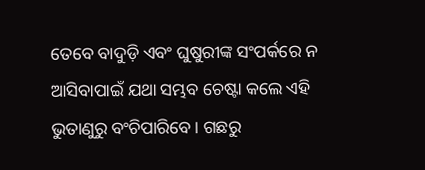ତେବେ ବାଦୁଡ଼ି ଏବଂ ଘୁଷୁରୀଙ୍କ ସଂପର୍କରେ ନ ଆସିବାପାଇଁ ଯଥା ସମ୍ଭବ ଚେଷ୍ଟା କଲେ ଏହି ଭୁତାଣୁରୁ ବଂଚିପାରିବେ । ଗଛରୁ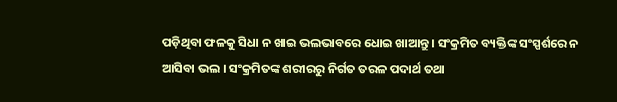ପଡ଼ିଥିବା ଫଳକୁ ସିଧା ନ ଖାଇ ଭଲଭାବରେ ଧୋଇ ଖାଆନ୍ତୁ । ସଂକ୍ରମିତ ବ୍ୟକ୍ତିଙ୍କ ସଂସ୍ପର୍ଶରେ ନ ଆସିବା ଭଲ । ସଂକ୍ରମିତଙ୍କ ଶରୀରରୁ ନିର୍ଗତ ତରଳ ପଦାର୍ଥ ତଥା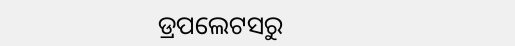ଡ୍ରପଲେଟସରୁ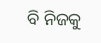ବି ନିଜକୁ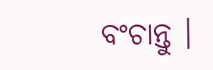ବଂଚାନ୍ତୁ ।